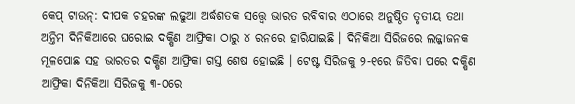କେପ୍ ଟାଉନ୍: ଦୀପକ ଚହରଙ୍କ ଲଢୁଆ ଅର୍ଦ୍ଧଶତକ ସତ୍ତ୍ୱେ ଭାରତ ରବିବାର ଏଠାରେ ଅନୁଷ୍ଠିତ ତୃତୀୟ ତଥା ଅନ୍ତିମ ଦିନିକିଆରେ ଘରୋଇ ଦକ୍ଷିଣ ଆଫ୍ରିକା ଠାରୁ ୪ ରନରେ ହାରିଯାଇଛି । ଦିନିକିଆ ସିରିଜରେ ଲଜ୍ଜାଜନକ ମୂଳପୋଛ ସହ ଭାରତର ଦକ୍ଷିଣ ଆଫ୍ରିକା ଗସ୍ତ ଶେଷ ହୋଇଛି । ଟେଷ୍ଟ ସିରିଜକୁ ୨-୧ରେ ଜିତିବା ପରେ ଦକ୍ଷିଣ ଆଫ୍ରିକା ଦିନିକିଆ ସିରିଜକୁ ୩-୦ରେ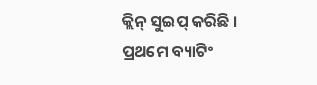କ୍ଲିନ୍ ସୁଇପ୍ କରିଛି ।
ପ୍ରଥମେ ବ୍ୟାଟିଂ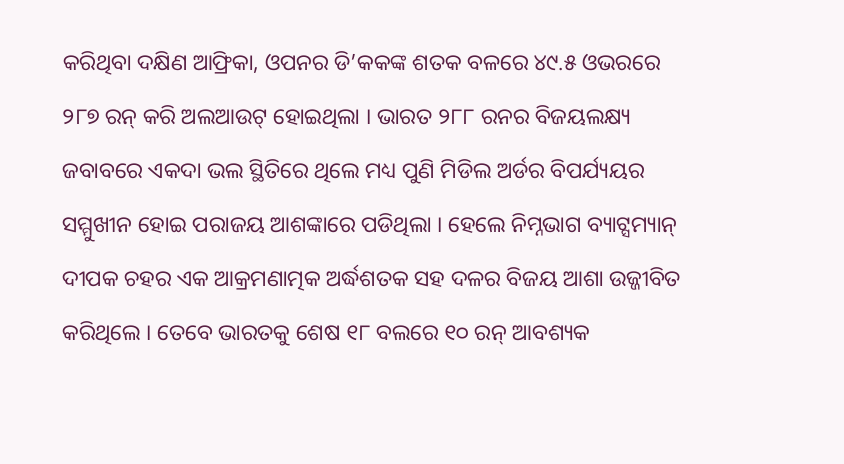କରିଥିବା ଦକ୍ଷିଣ ଆଫ୍ରିକା, ଓପନର ଡି’କକଙ୍କ ଶତକ ବଳରେ ୪୯.୫ ଓଭରରେ ୨୮୭ ରନ୍ କରି ଅଲଆଉଟ୍ ହୋଇଥିଲା । ଭାରତ ୨୮୮ ରନର ବିଜୟଲକ୍ଷ୍ୟ ଜବାବରେ ଏକଦା ଭଲ ସ୍ଥିତିରେ ଥିଲେ ମଧ୍ୟ ପୁଣି ମିଡିଲ ଅର୍ଡର ବିପର୍ଯ୍ୟୟର ସମ୍ମୁଖୀନ ହୋଇ ପରାଜୟ ଆଶଙ୍କାରେ ପଡିଥିଲା । ହେଲେ ନିମ୍ନଭାଗ ବ୍ୟାଟ୍ସମ୍ୟାନ୍ ଦୀପକ ଚହର ଏକ ଆକ୍ରମଣାତ୍ମକ ଅର୍ଦ୍ଧଶତକ ସହ ଦଳର ବିଜୟ ଆଶା ଉଜ୍ଜୀବିତ କରିଥିଲେ । ତେବେ ଭାରତକୁ ଶେଷ ୧୮ ବଲରେ ୧୦ ରନ୍ ଆବଶ୍ୟକ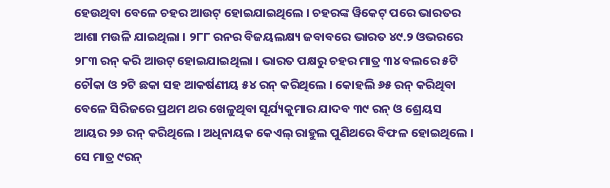ହେଉଥିବା ବେଳେ ଚହର ଆଉଟ୍ ହୋଇଯାଇଥିଲେ । ଚହରଙ୍କ ୱିକେଟ୍ ପରେ ଭାରତର ଆଶା ମଉଳି ଯାଇଥିଲା । ୨୮୮ ରନର ବିଜୟଲକ୍ଷ୍ୟ ଜବାବରେ ଭାରତ ୪୯.୨ ଓଭରରେ ୨୮୩ ରନ୍ କରି ଆଉଟ୍ ହୋଇଯାଇଥିଲା । ଭାରତ ପକ୍ଷରୁ ଚହର ମାତ୍ର ୩୪ ବଲରେ ୫ଟି ଚୌକା ଓ ୨ଟି ଛକା ସହ ଆକର୍ଷଣୀୟ ୫୪ ରନ୍ କରିଥିଲେ । କୋହଲି ୬୫ ରନ୍ କରିଥିବା ବେଳେ ସିରିଜରେ ପ୍ରଥମ ଥର ଖେଳୁଥିବା ସୂର୍ଯ୍ୟକୁମାର ଯାଦବ ୩୯ ରନ୍ ଓ ଶ୍ରେୟସ ଆୟର ୨୬ ରନ୍ କରିଥିଲେ । ଅଧିନାୟକ କେଏଲ୍ ରାହୁଲ ପୁଣିଥରେ ବିଫଳ ହୋଇଥିଲେ । ସେ ମାତ୍ର ୯ରନ୍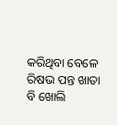କରିଥିବା ବେଳେ ରିଷଭ ପନ୍ତ ଖାତା ବି ଖୋଲି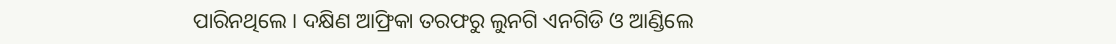ପାରିନଥିଲେ । ଦକ୍ଷିଣ ଆଫ୍ରିକା ତରଫରୁ ଲୁନଗି ଏନଗିଡି ଓ ଆଣ୍ଡିଲେ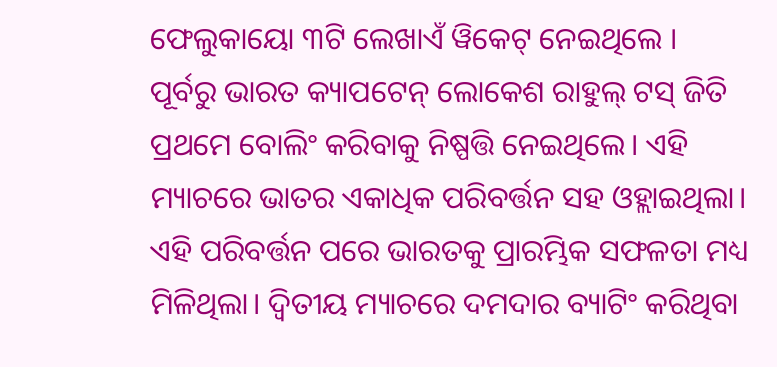ଫେଲୁକାୟୋ ୩ଟି ଲେଖାଏଁ ୱିକେଟ୍ ନେଇଥିଲେ ।
ପୂର୍ବରୁ ଭାରତ କ୍ୟାପଟେନ୍ ଲୋକେଶ ରାହୁଲ୍ ଟସ୍ ଜିତି ପ୍ରଥମେ ବୋଲିଂ କରିବାକୁ ନିଷ୍ପତ୍ତି ନେଇଥିଲେ। ଏହି ମ୍ୟାଚରେ ଭାତର ଏକାଧିକ ପରିବର୍ତ୍ତନ ସହ ଓହ୍ଲାଇଥିଲା। ଏହି ପରିବର୍ତ୍ତନ ପରେ ଭାରତକୁ ପ୍ରାରମ୍ଭିକ ସଫଳତା ମଧ୍ୟ ମିଳିଥିଲା। ଦ୍ୱିତୀୟ ମ୍ୟାଚରେ ଦମଦାର ବ୍ୟାଟିଂ କରିଥିବା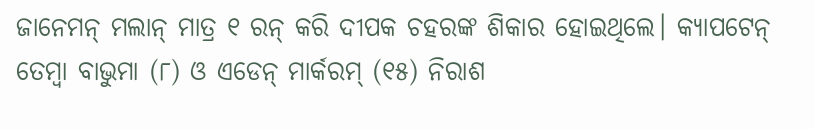ଜାନେମନ୍ ମଲାନ୍ ମାତ୍ର ୧ ରନ୍ କରି ଦୀପକ ଚହରଙ୍କ ଶିକାର ହୋଇଥିଲେ। କ୍ୟାପଟେନ୍ ତେମ୍ବା ବାଭୁମା (୮) ଓ ଏଡେନ୍ ମାର୍କରମ୍ (୧୫) ନିରାଶ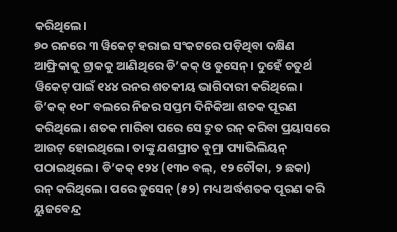କରିଥିଲେ।
୭୦ ରନରେ ୩ ୱିକେଟ୍ ହରାଇ ସଂକଟରେ ପଡ଼ିଥିବା ଦକ୍ଷିଣ ଆଫ୍ରିକାକୁ ଟ୍ରାକକୁ ଆଣିଥିରେ ଡି’କକ୍ ଓ ଡୁସେନ୍। ଦୁହେଁ ଚତୁର୍ଥ ୱିକେଟ୍ ପାଇଁ ୧୪୪ ରନର ଶତକୀୟ ଭାଗିଦାରୀ କରିଥିଲେ। ଡି’କକ୍ ୧୦୮ ବଲରେ ନିଜର ସପ୍ତମ ଦିନିକିଆ ଶତକ ପୂରଣ କରିଥିଲେ। ଶତକ ମାରିବା ପରେ ସେ ଦ୍ରୁତ ରନ୍ କରିବା ପ୍ରୟାସରେ ଆଉଟ୍ ହୋଇଥିଲେ। ତାଙ୍କୁ ଯଶପ୍ରୀତ ବୁମ୍ରା ପ୍ୟାଭିଲିୟନ୍ ପଠାଇଥିଲେ। ଡି’କକ୍ ୧୨୪ (୧୩୦ ବଲ୍, ୧୨ ଚୌକା, ୨ ଛକା) ରନ୍ କରିଥିଲେ। ପରେ ଡୁସେନ୍ (୫୨) ମଧ୍ୟ ଅର୍ଦ୍ଧଶତକ ପୂରଣ କରି ୟୁଜବେନ୍ଦ୍ର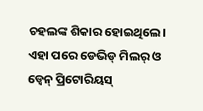ଚହଲଙ୍କ ଶିକାର ହୋଇଥିଲେ।
ଏହା ପରେ ଡେଭିଡ୍ ମିଲର୍ ଓ ଡ୍ୱେନ୍ ପ୍ରିଟୋରିୟସ୍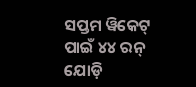ସପ୍ତମ ୱିକେଟ୍ ପାଇଁ ୪୪ ରନ୍ ଯୋଡ଼ି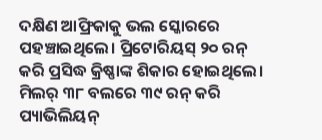ଦକ୍ଷିଣ ଆଫ୍ରିକାକୁ ଭଲ ସ୍କୋରରେ ପହଞ୍ଚାଇଥିଲେ। ପ୍ରିଟୋରିୟସ୍ ୨୦ ରନ୍ କରି ପ୍ରସିଦ୍ଧ କ୍ରିଷ୍ଣାଙ୍କ ଶିକାର ହୋଇଥିଲେ। ମିଲର୍ ୩୮ ବଲରେ ୩୯ ରନ୍ କରି ପ୍ୟାଭିଲିୟନ୍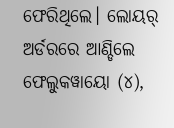ଫେରିଥିଲେ। ଲୋୟର୍ ଅର୍ଡରରେ ଆଣ୍ଡିଲେ ଫେଲୁକୱାୟୋ (୪),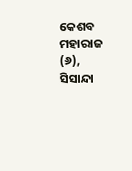କେଶବ ମହାରାଜ (୬), ସିସାନ୍ଦା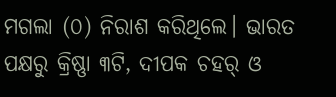ମଗଲା (୦) ନିରାଶ କରିଥିଲେ। ଭାରତ ପକ୍ଷରୁ କ୍ରିଷ୍ଣା ୩ଟି, ଦୀପକ ଚହର୍ ଓ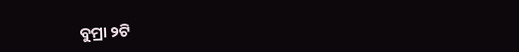ବୁମ୍ରା ୨ଟି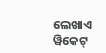ଲେଖାଏ ୱିକେଟ୍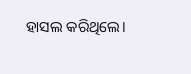ହାସଲ କରିଥିଲେ।